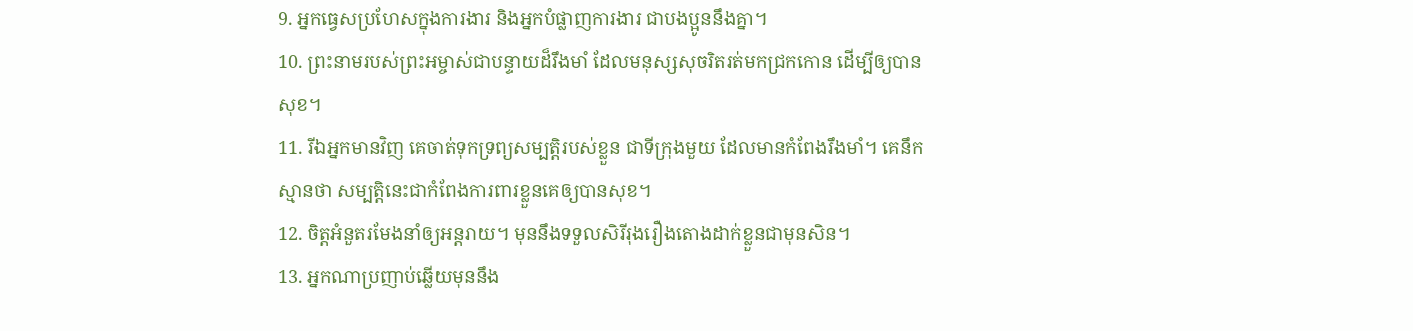9. អ្នកធ្វេសប្រហែសក្នុងការងារ និងអ្នកបំផ្លាញការងារ ជាបងប្អូននឹងគ្នា។
10. ព្រះនាមរបស់ព្រះអម្ចាស់ជាបន្ទាយដ៏រឹងមាំ ដែលមនុស្សសុចរិតរត់មកជ្រកកោន ដើម្បីឲ្យបានសុខ។
11. រីឯអ្នកមានវិញ គេចាត់ទុកទ្រព្យសម្បត្តិរបស់ខ្លួន ជាទីក្រុងមួយ ដែលមានកំពែងរឹងមាំ។ គេនឹកស្មានថា សម្បត្តិនេះជាកំពែងការពារខ្លួនគេឲ្យបានសុខ។
12. ចិត្តអំនួតរមែងនាំឲ្យអន្តរាយ។ មុននឹងទទួលសិរីរុងរឿងតោងដាក់ខ្លួនជាមុនសិន។
13. អ្នកណាប្រញាប់ឆ្លើយមុននឹង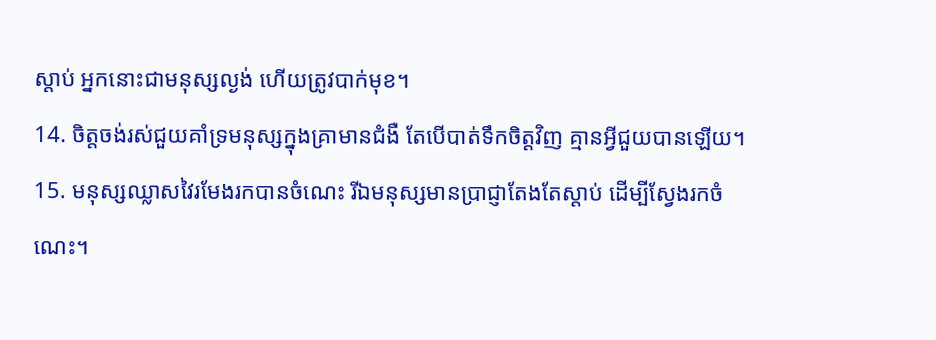ស្ដាប់ អ្នកនោះជាមនុស្សល្ងង់ ហើយត្រូវបាក់មុខ។
14. ចិត្តចង់រស់ជួយគាំទ្រមនុស្សក្នុងគ្រាមានជំងឺ តែបើបាត់ទឹកចិត្តវិញ គ្មានអ្វីជួយបានឡើយ។
15. មនុស្សឈ្លាសវៃរមែងរកបានចំណេះ រីឯមនុស្សមានប្រាជ្ញាតែងតែស្ដាប់ ដើម្បីស្វែងរកចំណេះ។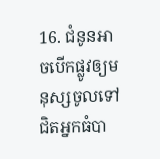16. ជំនូនអាចបើកផ្លូវឲ្យមនុស្សចូលទៅជិតអ្នកធំបា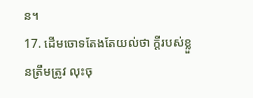ន។
17. ដើមចោទតែងតែយល់ថា ក្ដីរបស់ខ្លួនត្រឹមត្រូវ លុះចុ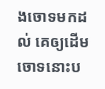ងចោទមកដល់ គេឲ្យដើមចោទនោះប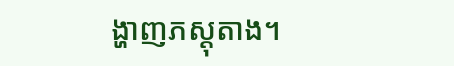ង្ហាញភស្ដុតាង។